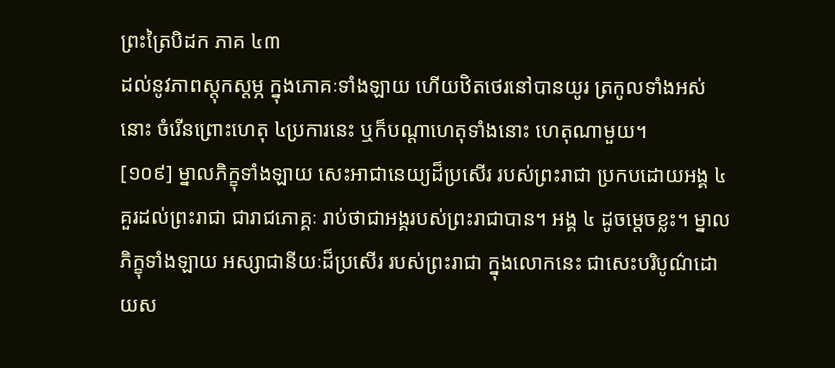ព្រះត្រៃបិដក ភាគ ៤៣
ដល់នូវភាពស្ដុកស្ដម្ភ ក្នុងភោគៈទាំងឡាយ ហើយឋិតថេរនៅបានយូរ ត្រកូលទាំងអស់នោះ ចំរើនព្រោះហេតុ ៤ប្រការនេះ ឬក៏បណ្ដាហេតុទាំងនោះ ហេតុណាមួយ។
[១០៩] ម្នាលភិក្ខុទាំងឡាយ សេះអាជានេយ្យដ៏ប្រសើរ របស់ព្រះរាជា ប្រកបដោយអង្គ ៤ គួរដល់ព្រះរាជា ជារាជភោគ្គៈ រាប់ថាជាអង្គរបស់ព្រះរាជាបាន។ អង្គ ៤ ដូចម្ដេចខ្លះ។ ម្នាលភិក្ខុទាំងឡាយ អស្សាជានីយៈដ៏ប្រសើរ របស់ព្រះរាជា ក្នុងលោកនេះ ជាសេះបរិបូណ៌ដោយស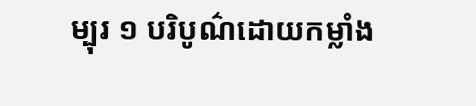ម្បុរ ១ បរិបូណ៌ដោយកម្លាំង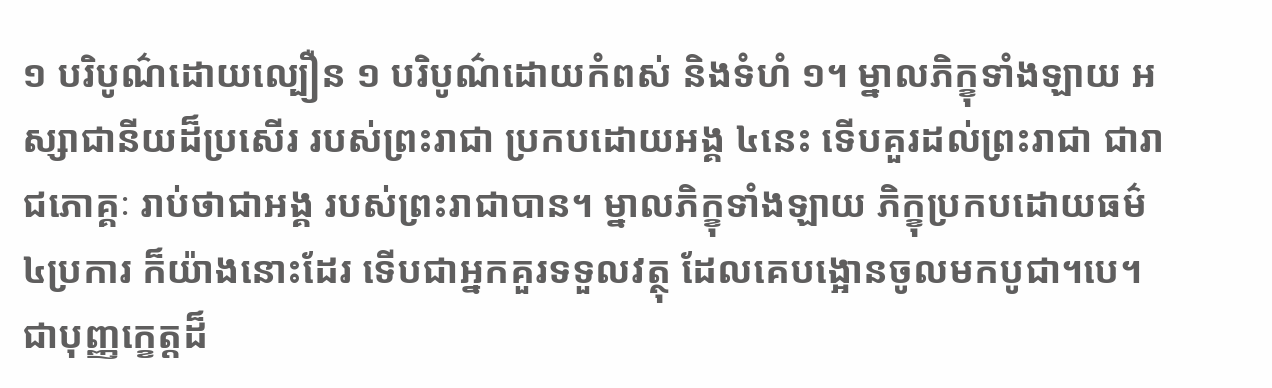១ បរិបូណ៌ដោយល្បឿន ១ បរិបូណ៌ដោយកំពស់ និងទំហំ ១។ ម្នាលភិក្ខុទាំងឡាយ អស្សាជានីយដ៏ប្រសើរ របស់ព្រះរាជា ប្រកបដោយអង្គ ៤នេះ ទើបគួរដល់ព្រះរាជា ជារាជភោគ្គៈ រាប់ថាជាអង្គ របស់ព្រះរាជាបាន។ ម្នាលភិក្ខុទាំងឡាយ ភិក្ខុប្រកបដោយធម៌ ៤ប្រការ ក៏យ៉ាងនោះដែរ ទើបជាអ្នកគួរទទួលវត្ថុ ដែលគេបង្អោនចូលមកបូជា។បេ។ ជាបុញ្ញក្ខេត្តដ៏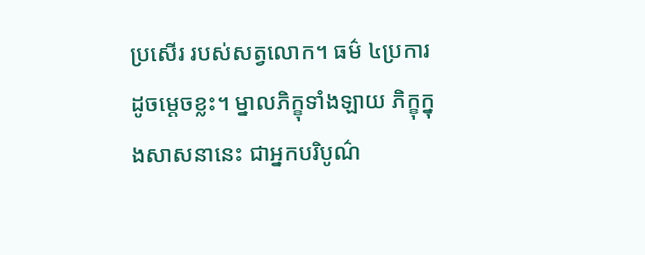ប្រសើរ របស់សត្វលោក។ ធម៌ ៤ប្រការ ដូចម្ដេចខ្លះ។ ម្នាលភិក្ខុទាំងឡាយ ភិក្ខុក្នុងសាសនានេះ ជាអ្នកបរិបូណ៌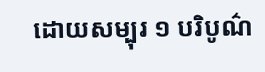ដោយសម្បុរ ១ បរិបូណ៌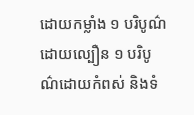ដោយកម្លាំង ១ បរិបូណ៌ដោយល្បឿន ១ បរិបូណ៌ដោយកំពស់ និងទំ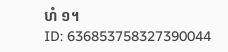ហំ ១។
ID: 636853758327390044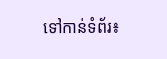ទៅកាន់ទំព័រ៖